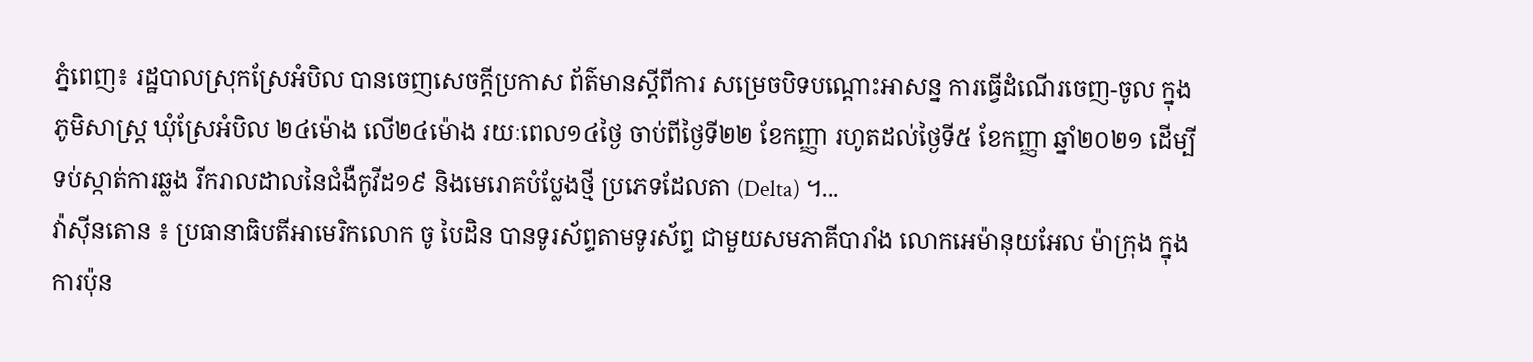ភ្នំពេញ៖ រដ្ឋបាលស្រុកស្រែអំបិល បានចេញសេចក្ដីប្រកាស ព័ត៌មានស្ដីពីការ សម្រេចបិទបណ្ដោះអាសន្ន ការធ្វើដំណើរចេញ-ចូល ក្នុងភូមិសាស្ត្រ ឃុំស្រែអំបិល ២៤ម៉ោង លើ២៤ម៉ោង រយៈពេល១៤ថ្ងៃ ចាប់ពីថ្ងៃទី២២ ខែកញ្ញា រហូតដល់ថ្ងៃទី៥ ខែកញ្ញា ឆ្នាំ២០២១ ដើម្បីទប់ស្កាត់ការឆ្លង រីករាលដាលនៃជំងឺកូវីដ១៩ និងមេរោគបំប្លែងថ្មី ប្រភេទដែលតា (Delta) ។...
វ៉ាស៊ីនតោន ៖ ប្រធានាធិបតីអាមេរិកលោក ចូ បៃដិន បានទូរស័ព្ទតាមទូរស័ព្ទ ជាមួយសមភាគីបារាំង លោកអេម៉ានុយអែល ម៉ាក្រុង ក្នុងការប៉ុន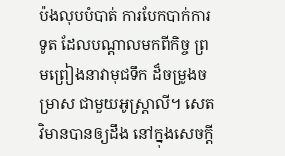ប៉ងលុបបំបាត់ ការបែកបាក់ការទូត ដែលបណ្តាលមកពីកិច្ច ព្រមព្រៀងនាវាមុជទឹក ដ៏ចម្រូងចម្រាស ជាមួយអូស្ត្រាលី។ សេតវិមានបានឲ្យដឹង នៅក្នុងសេចក្តី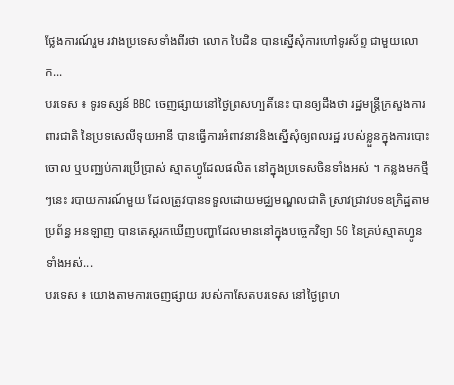ថ្លែងការណ៍រួម រវាងប្រទេសទាំងពីរថា លោក បៃដិន បានស្នើសុំការហៅទូរស័ព្ទ ជាមួយលោក...
បរទេស ៖ ទូរទស្សន៍ BBC ចេញផ្សាយនៅថ្ងៃព្រសហ្បតិ៍នេះ បានឲ្យដឹងថា រដ្ឋមន្ត្រីក្រសួងការពារជាតិ នៃប្រទសេលីទុយអានី បានធ្វើការអំពាវនាវនិងស្នើសុំឲ្យពលរដ្ឋ របស់ខ្លួនក្នុងការបោះចោល ឬបញ្ឈប់ការប្រើប្រាស់ ស្មាតហ្វូដែលផលិត នៅក្នុងប្រទេសចិនទាំងអស់ ។ កន្លងមកថ្មីៗនេះ របាយការណ៍មួយ ដែលត្រូវបានទទួលដោយមជ្ឈមណ្ឌលជាតិ ស្រាវជ្រាវបទឧក្រិដ្ឋតាមប្រព័ន្ធ អនឡាញ បានតេស្តរកឃើញបញ្ហាដែលមាននៅក្នុងបច្ចេកវិទ្យា 5G នៃគ្រប់ស្មាតហ្វូនទាំងអស់...
បរទេស ៖ យោងតាមការចេញផ្សាយ របស់កាសែតបរទេស នៅថ្ងៃព្រហ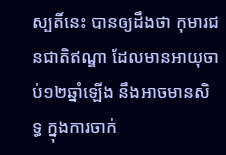ស្បតិ៍នេះ បានឲ្យដឹងថា កុមារជនជាតិឥណ្ឌា ដែលមានអាយុចាប់១២ឆ្នាំឡើង នឹងអាចមានសិទ្ធ ក្នុងការចាក់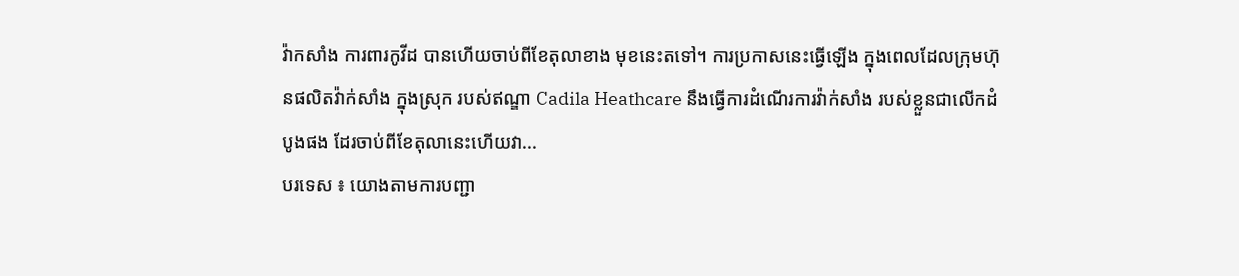វ៉ាកសាំង ការពារកូវីដ បានហើយចាប់ពីខែតុលាខាង មុខនេះតទៅ។ ការប្រកាសនេះធ្វើឡើង ក្នុងពេលដែលក្រុមហ៊ុនផលិតវ៉ាក់សាំង ក្នុងស្រុក របស់ឥណ្ឌា Cadila Heathcare នឹងធ្វើការដំណើរការវ៉ាក់សាំង របស់ខ្លួនជាលើកដំបូងផង ដែរចាប់ពីខែតុលានេះហើយវា...
បរទេស ៖ យោងតាមការបញ្ជា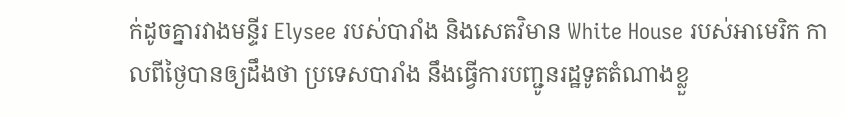ក់ដូចគ្នារវាងមន្ទីរ Elysee របស់បារាំង និងសេតវិមាន White House របស់អាមេរិក កាលពីថ្ងៃបានឲ្យដឹងថា ប្រទេសបារាំង នឹងធ្វើការបញ្ជូនរដ្ឋទូតតំណាងខ្លួ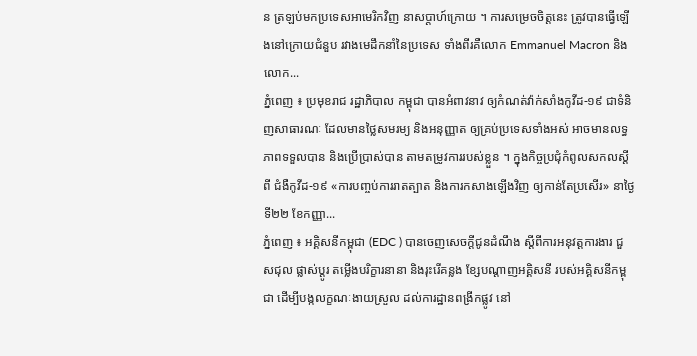ន ត្រឡប់មកប្រទេសអាមេរិកវិញ នាសប្តាហ៍ក្រោយ ។ ការសម្រេចចិត្តនេះ ត្រូវបានធ្វើឡើងនៅក្រោយជំនួប រវាងមេដឹកនាំនៃប្រទេស ទាំងពីរគឺលោក Emmanuel Macron និងលោក...
ភ្នំពេញ ៖ ប្រមុខរាជ រដ្ឋាភិបាល កម្ពុជា បានអំពាវនាវ ឲ្យកំណត់វ៉ាក់សាំងកូវីដ-១៩ ជាទំនិញសាធារណៈ ដែលមានថ្លៃសមរម្យ និងអនុញ្ញាត ឲ្យគ្រប់ប្រទេសទាំងអស់ អាចមានលទ្ធភាពទទួលបាន និងប្រើប្រាស់បាន តាមតម្រូវការរបស់ខ្លួន ។ ក្នុងកិច្ចប្រជុំកំពូលសកលស្ដីពី ជំងឺកូវីដ-១៩ «ការបញ្ចប់ការរាតត្បាត និងការកសាងឡើងវិញ ឲ្យកាន់តែប្រសើរ» នាថ្ងៃទី២២ ខែកញ្ញា...
ភ្នំពេញ ៖ អគ្គិសនីកម្ពុជា (EDC ) បានចេញសេចក្តីជូនដំណឹង ស្តីពីការអនុវត្តការងារ ជួសជុល ផ្លាស់ប្តូរ តម្លើងបរិក្ខារនានា និងរុះរើគន្លង ខ្សែបណ្តាញអគ្គិសនី របស់អគ្គិសនីកម្ពុជា ដើម្បីបង្កលក្ខណៈងាយស្រួល ដល់ការដ្ឋានពង្រីកផ្លូវ នៅ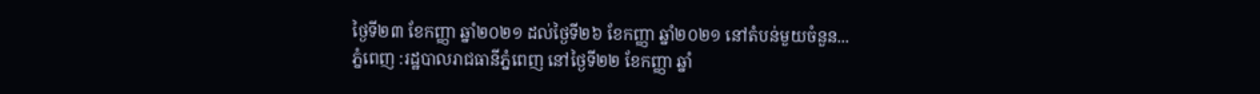ថ្ងៃទី២៣ ខែកញ្ញា ឆ្នាំ២០២១ ដល់ថ្ងៃទី២៦ ខែកញ្ញា ឆ្នាំ២០២១ នៅតំបន់មួយចំនួន...
ភ្នំពេញ :រដ្ឋបាលរាជធានីភ្នំពេញ នៅថ្ងៃទី២២ ខែកញ្ញា ឆ្នាំ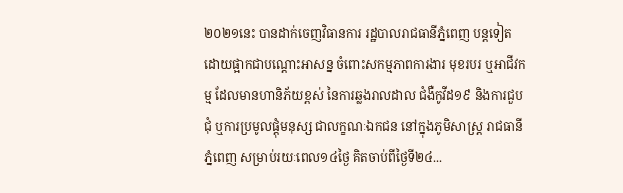២០២១នេះ បានដាក់ចេញវិធានការ រដ្ឋបាលរាជធានីភ្នំពេញ បន្តទៀត ដោយផ្អាកជាបណ្តោះអាសន្ន ចំពោះសកម្មភាពការងារ មុខរបរ ឬអាជីវកម្ម ដែលមានហានិភ័យខ្ពស់ នៃការឆ្លងរាលដាល ជំងឺកូវីដ១៩ និងការជួបជុំ ឬការប្រមូលផ្តុំមនុស្ស ជាលក្ខណៈឯកជន នៅក្នុងភូមិសាស្ត្រ រាជធានីភ្នំពេញ សម្រាប់រយៈពេល១៤ថ្ងៃ គិតចាប់ពីថ្ងៃទី២៤...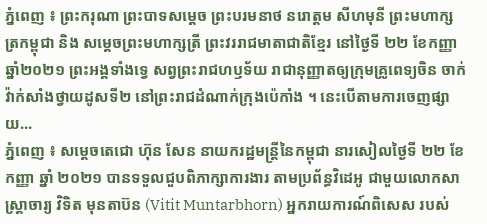ភ្នំពេញ ៖ ព្រះករុណា ព្រះបាទសម្ដេច ព្រះបរមនាថ នរោត្តម សីហមុនី ព្រះមហាក្សត្រកម្ពុជា និង សម្តេចព្រះមហាក្សត្រី ព្រះវររាជមាតាជាតិខ្មែរ នៅថ្ងៃទី ២២ ខែកញ្ញា ឆ្នាំ២០២១ ព្រះអង្គទាំងទ្វេ សព្វព្រះរាជហឫទ័យ រាជានុញ្ញាតឲ្យក្រុមគ្រូពេទ្យចិន ចាក់វ៉ាក់សាំងថ្វាយដូសទី២ នៅព្រះរាជដំណាក់ក្រុងប៉េកាំង ។ នេះបើតាមការចេញផ្សាយ...
ភ្នំពេញ ៖ សម្តេចតេជោ ហ៊ុន សែន នាយករដ្ឋមន្ត្រីនៃកម្ពុជា នារសៀលថ្ងៃទី ២២ ខែកញ្ញា ឆ្នាំ ២០២១ បានទទួលជួបពិភាក្សាការងារ តាមប្រព័ន្ធវិដេអូ ជាមួយលោកសាស្រ្តាចារ្យ វិទិត មុនតាប៊ន (Vitit Muntarbhorn) អ្នករាយការណ៍ពិសេស របស់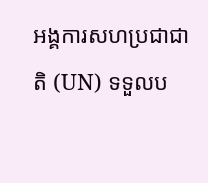អង្គការសហប្រជាជាតិ (UN) ទទួលប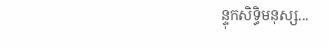ន្ទុកសិទ្ធិមនុស្ស...